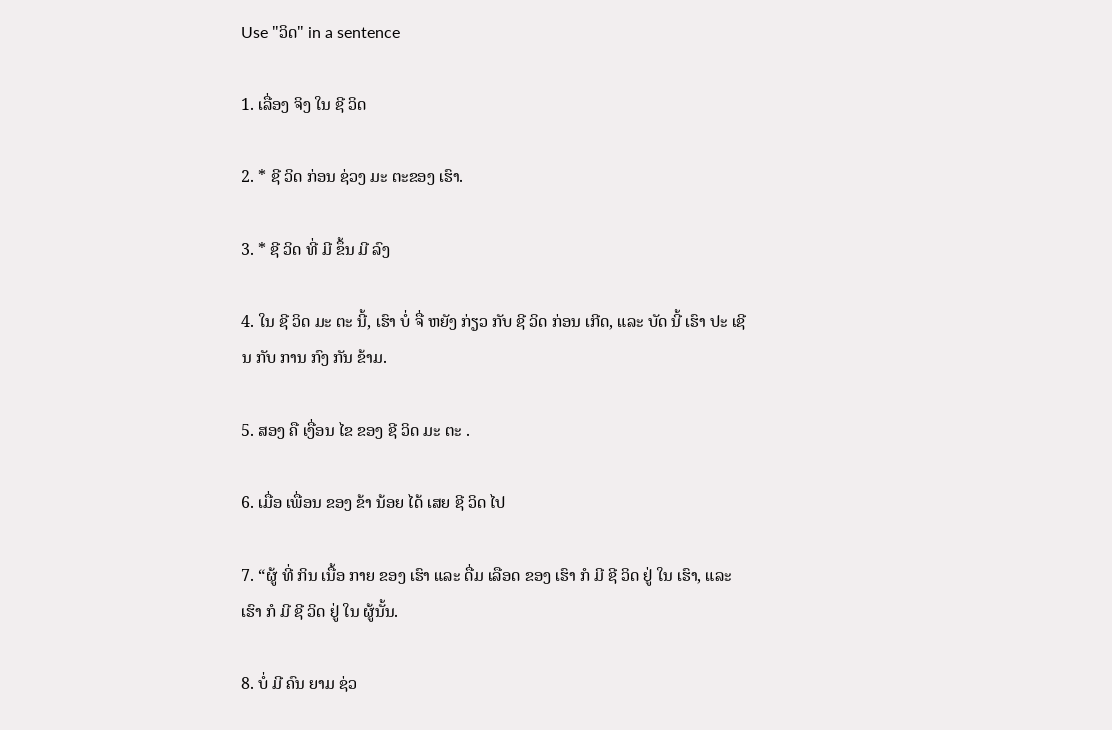Use "ວິດ" in a sentence

1. ເລື່ອງ ຈິງ ໃນ ຊີ ວິດ

2. * ຊີ ວິດ ກ່ອນ ຊ່ວງ ມະ ຕະຂອງ ເຮົາ.

3. * ຊີ ວິດ ທີ່ ມີ ຂຶ້ນ ມີ ລົງ

4. ໃນ ຊີ ວິດ ມະ ຕະ ນີ້, ເຮົາ ບໍ່ ຈື່ ຫຍັງ ກ່ຽວ ກັບ ຊີ ວິດ ກ່ອນ ເກີດ, ແລະ ບັດ ນີ້ ເຮົາ ປະ ເຊີນ ກັບ ການ ກົງ ກັນ ຂ້າມ.

5. ສອງ ຄື ເງື່ອນ ໄຂ ຂອງ ຊີ ວິດ ມະ ຕະ .

6. ເມື່ອ ເພື່ອນ ຂອງ ຂ້າ ນ້ອຍ ໄດ້ ເສຍ ຊີ ວິດ ໄປ

7. “ຜູ້ ທີ່ ກິນ ເນື້ອ ກາຍ ຂອງ ເຮົາ ແລະ ດື່ມ ເລືອດ ຂອງ ເຮົາ ກໍ ມີ ຊີ ວິດ ຢູ່ ໃນ ເຮົາ, ແລະ ເຮົາ ກໍ ມີ ຊີ ວິດ ຢູ່ ໃນ ຜູ້ນັ້ນ.

8. ບໍ່ ມີ ຄົນ ຍາມ ຊ່ວ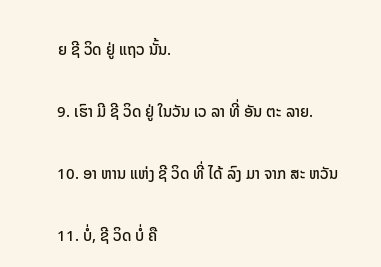ຍ ຊີ ວິດ ຢູ່ ແຖວ ນັ້ນ.

9. ເຮົາ ມີ ຊີ ວິດ ຢູ່ ໃນວັນ ເວ ລາ ທີ່ ອັນ ຕະ ລາຍ.

10. ອາ ຫານ ແຫ່ງ ຊີ ວິດ ທີ່ ໄດ້ ລົງ ມາ ຈາກ ສະ ຫວັນ

11. ບໍ່, ຊີ ວິດ ບໍ່ ຄື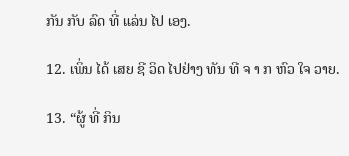ກັນ ກັບ ລົດ ທີ່ ແລ່ນ ໄປ ເອງ.

12. ເພິ່ນ ໄດ້ ເສຍ ຊີ ວິດ ໄປຢ່າງ ທັນ ທີ ຈ າ ກ ຫົວ ໃຈ ວາຍ.

13. “ຜູ້ ທີ່ ກິນ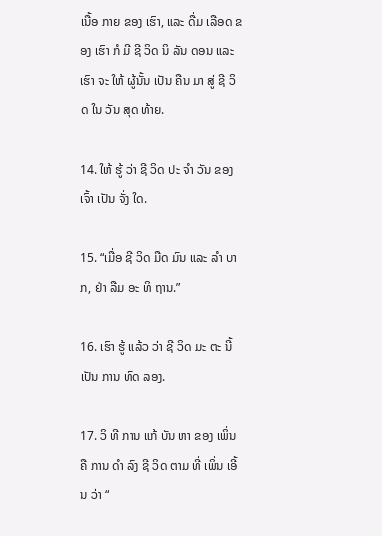ເນື້ອ ກາຍ ຂອງ ເຮົາ, ແລະ ດື່ມ ເລືອດ ຂອງ ເຮົາ ກໍ ມີ ຊີ ວິດ ນິ ລັນ ດອນ ແລະ ເຮົາ ຈະ ໃຫ້ ຜູ້ນັ້ນ ເປັນ ຄືນ ມາ ສູ່ ຊີ ວິດ ໃນ ວັນ ສຸດ ທ້າຍ.

14. ໃຫ້ ຮູ້ ວ່າ ຊີ ວິດ ປະ ຈໍາ ວັນ ຂອງ ເຈົ້າ ເປັນ ຈັ່ງ ໃດ.

15. “ເມື່ອ ຊີ ວິດ ມືດ ມົນ ແລະ ລໍາ ບາກ, ຢ່າ ລືມ ອະ ທິ ຖານ.”

16. ເຮົາ ຮູ້ ແລ້ວ ວ່າ ຊີ ວິດ ມະ ຕະ ນີ້ ເປັນ ການ ທົດ ລອງ.

17. ວິ ທີ ການ ແກ້ ບັນ ຫາ ຂອງ ເພິ່ນ ຄື ການ ດໍາ ລົງ ຊີ ວິດ ຕາມ ທີ່ ເພິ່ນ ເອີ້ນ ວ່າ “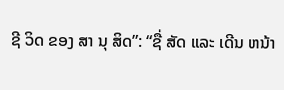ຊີ ວິດ ຂອງ ສາ ນຸ ສິດ”: “ຊື່ ສັດ ແລະ ເດີນ ຫນ້າ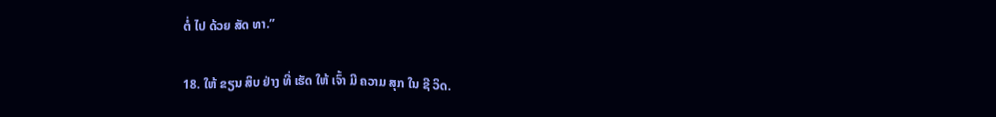ຕໍ່ ໄປ ດ້ວຍ ສັດ ທາ.”

18. ໃຫ້ ຂຽນ ສິບ ຢ່າງ ທີ່ ເຮັດ ໃຫ້ ເຈົ້າ ມີ ຄວາມ ສຸກ ໃນ ຊີ ວິດ.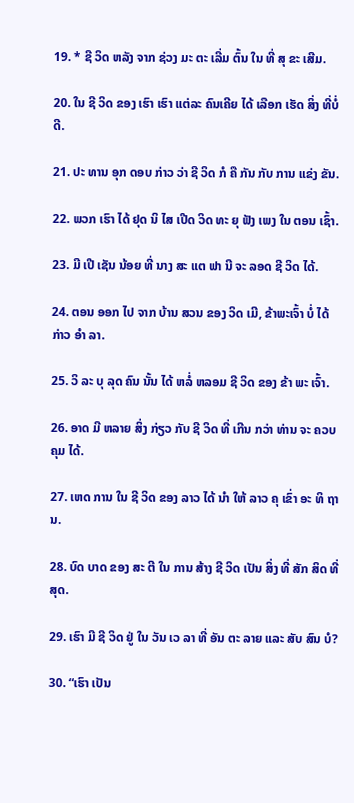19. * ຊີ ວິດ ຫລັງ ຈາກ ຊ່ວງ ມະ ຕະ ເລີ່ມ ຕົ້ນ ໃນ ທີ່ ສຸ ຂະ ເສີມ.

20. ໃນ ຊີ ວິດ ຂອງ ເຮົາ ເຮົາ ແຕ່ລະ ຄົນເຄີຍ ໄດ້ ເລືອກ ເຮັດ ສິ່ງ ທີ່ບໍ່ ດີ.

21. ປະ ທານ ອຸກ ດອບ ກ່າວ ວ່າ ຊີ ວິດ ກໍ ຄື ກັນ ກັບ ການ ແຂ່ງ ຂັນ.

22. ພວກ ເຮົາ ໄດ້ ຢຸດ ນິ ໄສ ເປີດ ວິດ ທະ ຍຸ ຟັງ ເພງ ໃນ ຕອນ ເຊົ້າ.

23. ມີ ເປີ ເຊັນ ນ້ອຍ ທີ່ ນາງ ສະ ແຕ ຟາ ນີ ຈະ ລອດ ຊີ ວິດ ໄດ້.

24. ຕອນ ອອກ ໄປ ຈາກ ບ້ານ ສວນ ຂອງ ວິດ ເມີ, ຂ້າພະເຈົ້າ ບໍ່ ໄດ້ ກ່າວ ອໍາ ລາ.

25. ວິ ລະ ບຸ ລຸດ ຄົນ ນັ້ນ ໄດ້ ຫລໍ່ ຫລອມ ຊີ ວິດ ຂອງ ຂ້າ ພະ ເຈົ້າ.

26. ອາດ ມີ ຫລາຍ ສິ່ງ ກ່ຽວ ກັບ ຊີ ວິດ ທີ່ ເກີນ ກວ່າ ທ່ານ ຈະ ຄວບ ຄຸມ ໄດ້.

27. ເຫດ ການ ໃນ ຊີ ວິດ ຂອງ ລາວ ໄດ້ ນໍາ ໃຫ້ ລາວ ຄຸ ເຂົ່າ ອະ ທິ ຖານ.

28. ບົດ ບາດ ຂອງ ສະ ຕີ ໃນ ການ ສ້າງ ຊີ ວິດ ເປັນ ສິ່ງ ທີ່ ສັກ ສິດ ທີ່ ສຸດ.

29. ເຮົາ ມີ ຊີ ວິດ ຢູ່ ໃນ ວັນ ເວ ລາ ທີ່ ອັນ ຕະ ລາຍ ແລະ ສັບ ສົນ ບໍ?

30. “ເຮົາ ເປັນ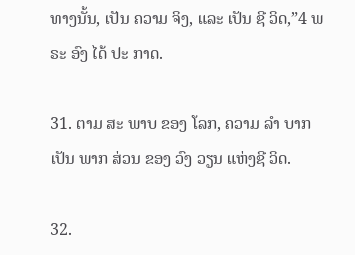ທາງນັ້ນ, ເປັນ ຄວາມ ຈິງ, ແລະ ເປັນ ຊີ ວິດ,”4 ພຣະ ອົງ ໄດ້ ປະ ກາດ.

31. ຕາມ ສະ ພາບ ຂອງ ໂລກ, ຄວາມ ລໍາ ບາກ ເປັນ ພາກ ສ່ວນ ຂອງ ວົງ ວຽນ ແຫ່ງຊີ ວິດ.

32.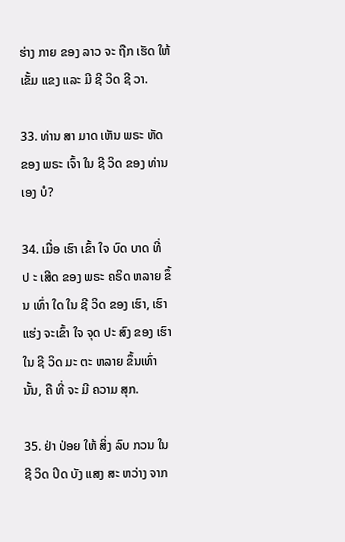ຮ່າງ ກາຍ ຂອງ ລາວ ຈະ ຖືກ ເຮັດ ໃຫ້ ເຂັ້ມ ແຂງ ແລະ ມີ ຊີ ວິດ ຊີ ວາ.

33. ທ່ານ ສາ ມາດ ເຫັນ ພຣະ ຫັດ ຂອງ ພຣະ ເຈົ້າ ໃນ ຊີ ວິດ ຂອງ ທ່ານ ເອງ ບໍ?

34. ເມື່ອ ເຮົາ ເຂົ້າ ໃຈ ບົດ ບາດ ທີ່ ປ ະ ເສີດ ຂອງ ພຣະ ຄຣິດ ຫລາຍ ຂຶ້ນ ເທົ່າ ໃດ ໃນ ຊີ ວິດ ຂອງ ເຮົາ, ເຮົາ ແຮ່ງ ຈະເຂົ້າ ໃຈ ຈຸດ ປະ ສົງ ຂອງ ເຮົາ ໃນ ຊີ ວິດ ມະ ຕະ ຫລາຍ ຂຶ້ນເທົ່າ ນັ້ນ, ຄື ທີ່ ຈະ ມີ ຄວາມ ສຸກ.

35. ຢ່າ ປ່ອຍ ໃຫ້ ສິ່ງ ລົບ ກວນ ໃນ ຊີ ວິດ ປິດ ບັງ ແສງ ສະ ຫວ່າງ ຈາກ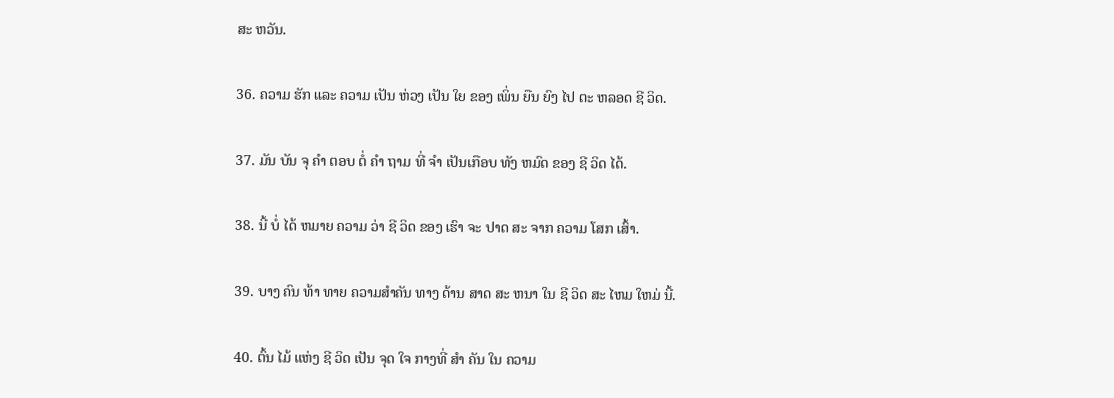ສະ ຫວັນ.

36. ຄວາມ ຮັກ ແລະ ຄວາມ ເປັນ ຫ່ວງ ເປັນ ໃຍ ຂອງ ເພິ່ນ ຍືນ ຍົງ ໄປ ຕະ ຫລອດ ຊີ ວິດ.

37. ມັນ ບັນ ຈຸ ຄໍາ ຕອບ ຕໍ່ ຄໍາ ຖາມ ທີ່ ຈໍາ ເປັນເກືອບ ທັງ ຫມົດ ຂອງ ຊີ ວິດ ໄດ້.

38. ນີ້ ບໍ່ ໄດ້ ຫມາຍ ຄວາມ ວ່າ ຊີ ວິດ ຂອງ ເຮົາ ຈະ ປາດ ສະ ຈາກ ຄວາມ ໂສກ ເສົ້າ.

39. ບາງ ຄົນ ທ້າ ທາຍ ຄວາມສໍາຄັນ ທາງ ດ້ານ ສາດ ສະ ຫນາ ໃນ ຊີ ວິດ ສະ ໄຫມ ໃຫມ່ ນີ້.

40. ຕົ້ນ ໄມ້ ແຫ່ງ ຊີ ວິດ ເປັນ ຈຸດ ໃຈ ກາງທີ່ ສໍາ ຄັນ ໃນ ຄວາມ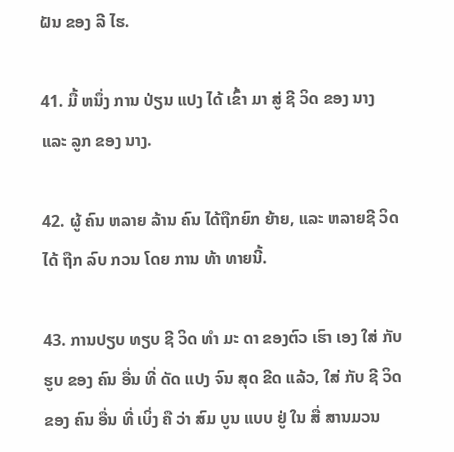ຝັນ ຂອງ ລີ ໄຮ.

41. ມື້ ຫນຶ່ງ ການ ປ່ຽນ ແປງ ໄດ້ ເຂົ້າ ມາ ສູ່ ຊີ ວິດ ຂອງ ນາງ ແລະ ລູກ ຂອງ ນາງ.

42. ຜູ້ ຄົນ ຫລາຍ ລ້ານ ຄົນ ໄດ້ຖືກຍົກ ຍ້າຍ, ແລະ ຫລາຍຊີ ວິດ ໄດ້ ຖືກ ລົບ ກວນ ໂດຍ ການ ທ້າ ທາຍນີ້.

43. ການປຽບ ທຽບ ຊີ ວິດ ທໍາ ມະ ດາ ຂອງຕົວ ເຮົາ ເອງ ໃສ່ ກັບ ຮູບ ຂອງ ຄົນ ອື່ນ ທີ່ ດັດ ແປງ ຈົນ ສຸດ ຂີດ ແລ້ວ, ໃສ່ ກັບ ຊີ ວິດ ຂອງ ຄົນ ອື່ນ ທີ່ ເບິ່ງ ຄື ວ່າ ສົມ ບູນ ແບບ ຢູ່ ໃນ ສື່ ສານມວນ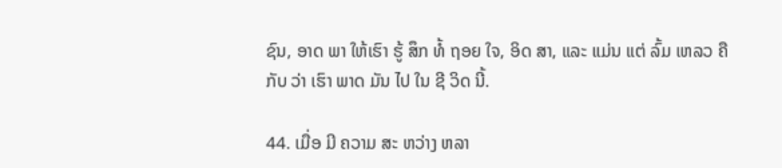ຊົນ, ອາດ ພາ ໃຫ້ເຮົາ ຮູ້ ສຶກ ທໍ້ ຖອຍ ໃຈ, ອິດ ສາ, ແລະ ແມ່ນ ແຕ່ ລົ້ມ ເຫລວ ຄື ກັບ ວ່າ ເຮົາ ພາດ ມັນ ໄປ ໃນ ຊີ ວິດ ນີ້.

44. ເມື່ອ ມີ ຄວາມ ສະ ຫວ່າງ ຫລາ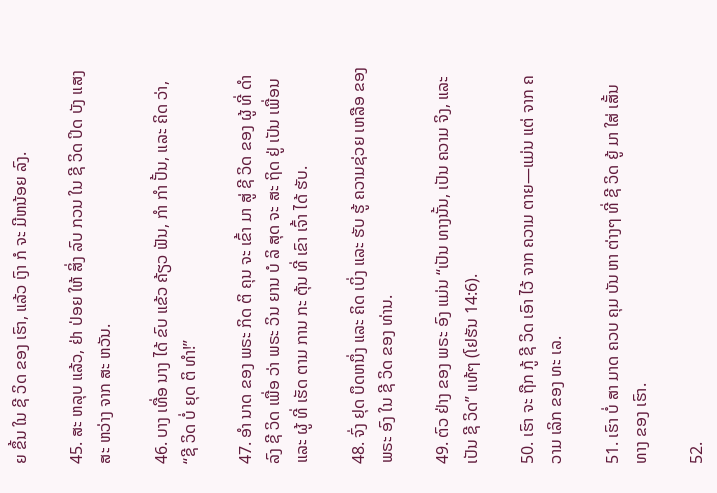ຍ ຂຶ້ນ ໃນ ຊີ ວິດ ຂອງ ເຮົາ, ແລ້ວ ເງົາ ກໍ ຈະ ມີຫນ້ອຍ ລົງ.

45. ສະ ຫລຸບ ແລ້ວ, ຢ່າ ປ່ອຍ ໃຫ້ ສິ່ງ ລົບ ກວນ ໃນ ຊີ ວິດ ປິດ ບັງ ແສງ ສະ ຫວ່າງ ຈາກ ສະ ຫວັນ.

46. ບາງ ເທື່ອ ນາງ ໄດ້ ຂົບ ແຂ້ວ ຄ້ຽວ ຟັນ, ກໍາ ກໍາ ປັ້ນ, ແລະ ຄິດ ວ່າ, “ຊີ ວິດ ບໍ່ ຍຸດ ຕິ ທໍາ!”

47. ອໍາ ນາດ ຂອງ ພຣະ ກິດ ຕິ ຄຸນ ຈະ ເຂົ້າ ມາ ສູ່ ຊີ ວິດ ຂອງ ຜູ້ ທີ່ ດໍາ ລົງ ຊີ ວິດ ເພື່ອ ວ່າ ພຣະ ວິນ ຍານ ບໍ ລິ ສຸດ ຈະ ສະ ຖິດ ຢູ່ ເປັນ ເພື່ອນ ແລະ ຜູ້ ທີ່ ເຮັດ ຕາມ ການ ກະ ຕຸ້ນ ທີ່ ເຂົາ ເຈົ້າ ໄດ້ ຮັບ.

48. ຈົ່ງ ຢຸດ ບຶດຫນຶ່ງ ແລະ ຄິດ ເບິ່ງ ແລະ ຮັບ ຮູ້ ຄວາມຊ່ວຍ ເຫລືອ ຂອງ ພຣະ ອົງ ໃນ ຊີ ວິດ ຂອງ ທ່ານ.

49. ຕົວ ຢ່າງ ຂອງ ພຣະ ອົງ ແມ່ນ “ເປັນ ທາງນັ້ນ, ເປັນ ຄວາມ ຈິງ, ແລະ ເປັນ ຊີ ວິດ” ແທ້ໆ (ໂຢຮັນ 14:6).

50. ເຮົາ ຈະ ຖືກ ກູ້ ຊີ ວິດ ເອົາ ໄວ້ ຈາກ ຄວາມ ຕາຍ—ແມ່ນ ແຕ່ ຈາກ ຄວາມ ເລິກ ຂອງ ທະ ເລ.

51. ເຮົາ ບໍ່ ສາ ມາດ ຄວບ ຄຸມ ບັນ ຫາ ຕ່າງໆ ທີ່ ຊີ ວິດ ຍູ້ ມາ ໃສ່ ເສັ້ນ ທາງ ຂອງ ເຮົາ.

52.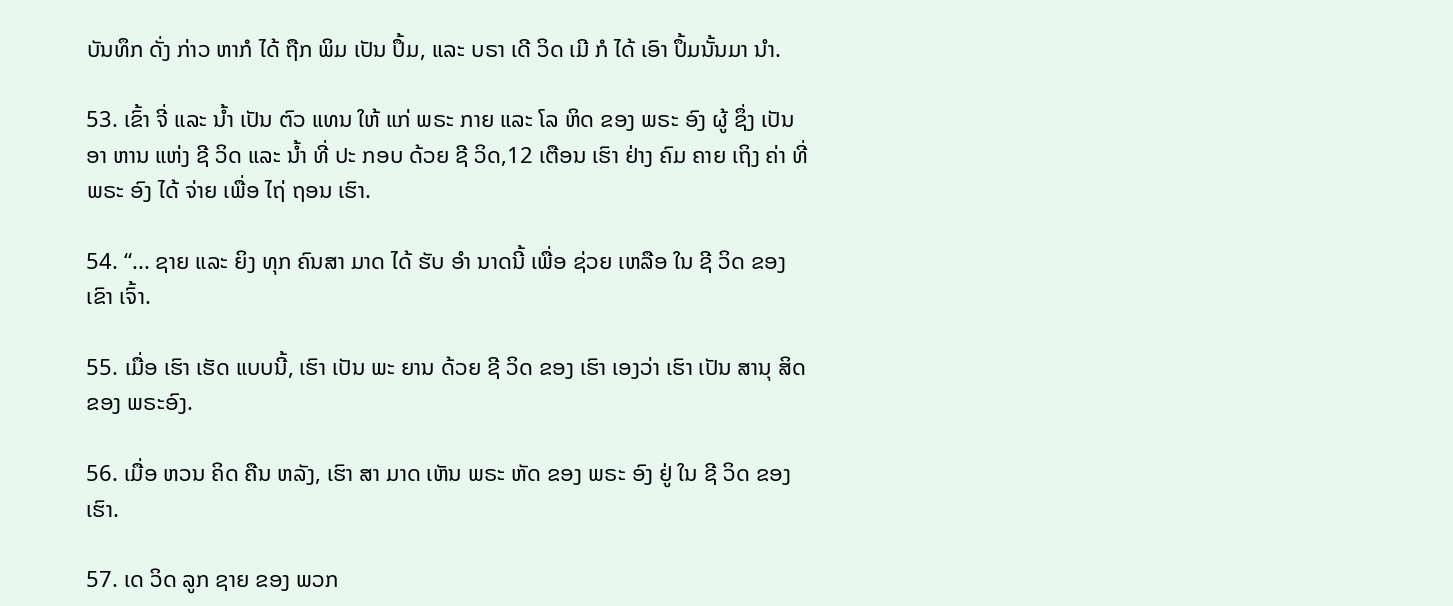ບັນທຶກ ດັ່ງ ກ່າວ ຫາກໍ ໄດ້ ຖືກ ພິມ ເປັນ ປຶ້ມ, ແລະ ບຣາ ເດີ ວິດ ເມີ ກໍ ໄດ້ ເອົາ ປຶ້ມນັ້ນມາ ນໍາ.

53. ເຂົ້າ ຈີ່ ແລະ ນ້ຳ ເປັນ ຕົວ ແທນ ໃຫ້ ແກ່ ພຣະ ກາຍ ແລະ ໂລ ຫິດ ຂອງ ພຣະ ອົງ ຜູ້ ຊຶ່ງ ເປັນ ອາ ຫານ ແຫ່ງ ຊີ ວິດ ແລະ ນ້ຳ ທີ່ ປະ ກອບ ດ້ວຍ ຊີ ວິດ,12 ເຕືອນ ເຮົາ ຢ່າງ ຄົມ ຄາຍ ເຖິງ ຄ່າ ທີ່ ພຣະ ອົງ ໄດ້ ຈ່າຍ ເພື່ອ ໄຖ່ ຖອນ ເຮົາ.

54. “... ຊາຍ ແລະ ຍິງ ທຸກ ຄົນສາ ມາດ ໄດ້ ຮັບ ອໍາ ນາດນີ້ ເພື່ອ ຊ່ວຍ ເຫລືອ ໃນ ຊີ ວິດ ຂອງ ເຂົາ ເຈົ້າ.

55. ເມື່ອ ເຮົາ ເຮັດ ແບບນີ້, ເຮົາ ເປັນ ພະ ຍານ ດ້ວຍ ຊີ ວິດ ຂອງ ເຮົາ ເອງວ່າ ເຮົາ ເປັນ ສານຸ ສິດ ຂອງ ພຣະອົງ.

56. ເມື່ອ ຫວນ ຄິດ ຄືນ ຫລັງ, ເຮົາ ສາ ມາດ ເຫັນ ພຣະ ຫັດ ຂອງ ພຣະ ອົງ ຢູ່ ໃນ ຊີ ວິດ ຂອງ ເຮົາ.

57. ເດ ວິດ ລູກ ຊາຍ ຂອງ ພວກ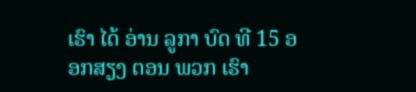ເຮົາ ໄດ້ ອ່ານ ລູກາ ບົດ ທີ 15 ອອກສຽງ ຕອນ ພວກ ເຮົາ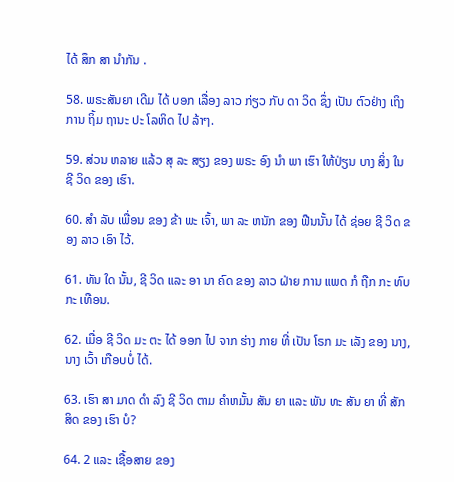ໄດ້ ສຶກ ສາ ນໍາກັນ .

58. ພຣະສັນຍາ ເດີມ ໄດ້ ບອກ ເລື່ອງ ລາວ ກ່ຽວ ກັບ ດາ ວິດ ຊຶ່ງ ເປັນ ຕົວຢ່າງ ເຖິງການ ຖິ້ມ ຖານະ ປະ ໂລຫິດ ໄປ ລ້າໆ.

59. ສ່ວນ ຫລາຍ ແລ້ວ ສຸ ລະ ສຽງ ຂອງ ພຣະ ອົງ ນໍາ ພາ ເຮົາ ໃຫ້ປ່ຽນ ບາງ ສິ່ງ ໃນ ຊີ ວິດ ຂອງ ເຮົາ.

60. ສໍາ ລັບ ເພື່ອນ ຂອງ ຂ້າ ພະ ເຈົ້າ, ພາ ລະ ຫນັກ ຂອງ ຟືນນັ້ນ ໄດ້ ຊ່ອຍ ຊີ ວິດ ຂອງ ລາວ ເອົາ ໄວ້.

61. ທັນ ໃດ ນັ້ນ, ຊີ ວິດ ແລະ ອາ ນາ ຄົດ ຂອງ ລາວ ຝ່າຍ ການ ແພດ ກໍ ຖືກ ກະ ທົບ ກະ ເທືອນ.

62. ເມື່ອ ຊີ ວິດ ມະ ຕະ ໄດ້ ອອກ ໄປ ຈາກ ຮ່າງ ກາຍ ທີ່ ເປັນ ໂຣກ ມະ ເລັງ ຂອງ ນາງ, ນາງ ເວົ້າ ເກືອບບໍ່ ໄດ້.

63. ເຮົາ ສາ ມາດ ດໍາ ລົງ ຊີ ວິດ ຕາມ ຄໍາຫມັ້ນ ສັນ ຍາ ແລະ ພັນ ທະ ສັນ ຍາ ທີ່ ສັກ ສິດ ຂອງ ເຮົາ ບໍ?

64. 2 ແລະ ເຊື້ອສາຍ ຂອງ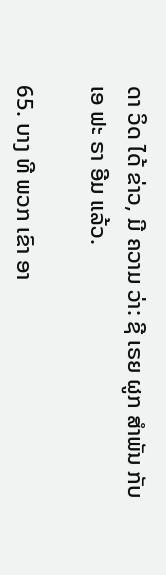ດາ ວິດ ໄດ້ ຂ່າວ, ມີ ຄວາມ ວ່າ: ຊີ ເຣຍ ຜູກ ສໍາພັນ ກັບ ເອ ຟະ ຣາ ອີມ ແລ້ວ.

65. ບາງ ທີ ພວກ ເຂົາ ອາ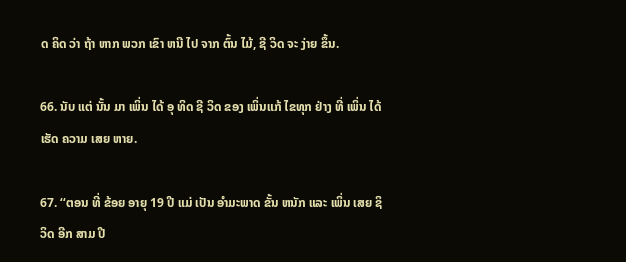ດ ຄິດ ວ່າ ຖ້າ ຫາກ ພວກ ເຂົາ ຫນີ ໄປ ຈາກ ຕົ້ນ ໄມ້, ຊີ ວິດ ຈະ ງ່າຍ ຂຶ້ນ.

66. ນັບ ແຕ່ ນັ້ນ ມາ ເພິ່ນ ໄດ້ ອຸ ທິດ ຊີ ວິດ ຂອງ ເພິ່ນແກ້ ໄຂທຸກ ຢ່າງ ທີ່ ເພິ່ນ ໄດ້ ເຮັດ ຄວາມ ເສຍ ຫາຍ.

67. ‘‘ຕອນ ທີ່ ຂ້ອຍ ອາຍຸ 19 ປີ ແມ່ ເປັນ ອໍາມະພາດ ຂັ້ນ ຫນັກ ແລະ ເພິ່ນ ເສຍ ຊິ ວິດ ອີກ ສາມ ປີ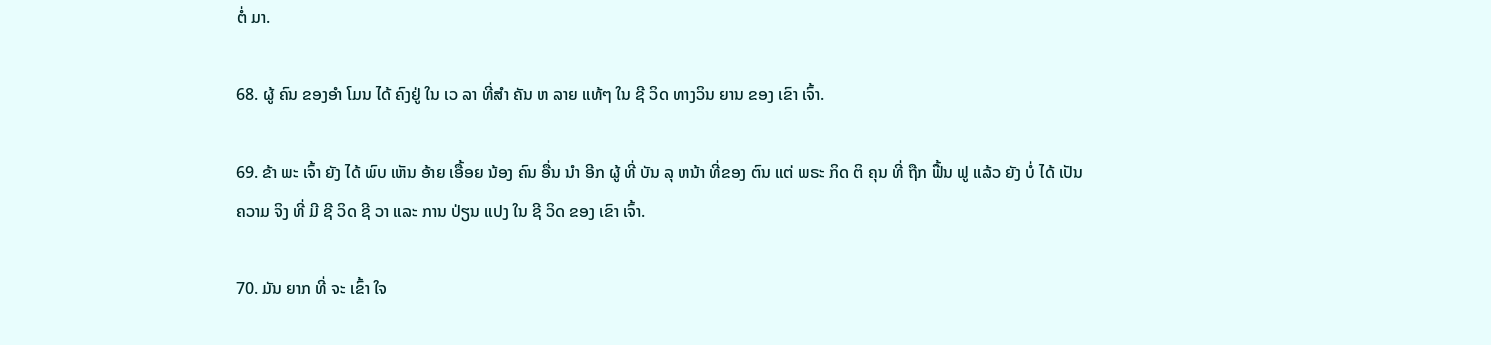ຕໍ່ ມາ.

68. ຜູ້ ຄົນ ຂອງອໍາ ໂມນ ໄດ້ ຄົງຢູ່ ໃນ ເວ ລາ ທີ່ສໍາ ຄັນ ຫ ລາຍ ແທ້ໆ ໃນ ຊີ ວິດ ທາງວິນ ຍານ ຂອງ ເຂົາ ເຈົ້າ.

69. ຂ້າ ພະ ເຈົ້າ ຍັງ ໄດ້ ພົບ ເຫັນ ອ້າຍ ເອື້ອຍ ນ້ອງ ຄົນ ອື່ນ ນໍາ ອີກ ຜູ້ ທີ່ ບັນ ລຸ ຫນ້າ ທີ່ຂອງ ຕົນ ແຕ່ ພຣະ ກິດ ຕິ ຄຸນ ທີ່ ຖືກ ຟື້ນ ຟູ ແລ້ວ ຍັງ ບໍ່ ໄດ້ ເປັນ ຄວາມ ຈິງ ທີ່ ມີ ຊີ ວິດ ຊີ ວາ ແລະ ການ ປ່ຽນ ແປງ ໃນ ຊີ ວິດ ຂອງ ເຂົາ ເຈົ້າ.

70. ມັນ ຍາກ ທີ່ ຈະ ເຂົ້າ ໃຈ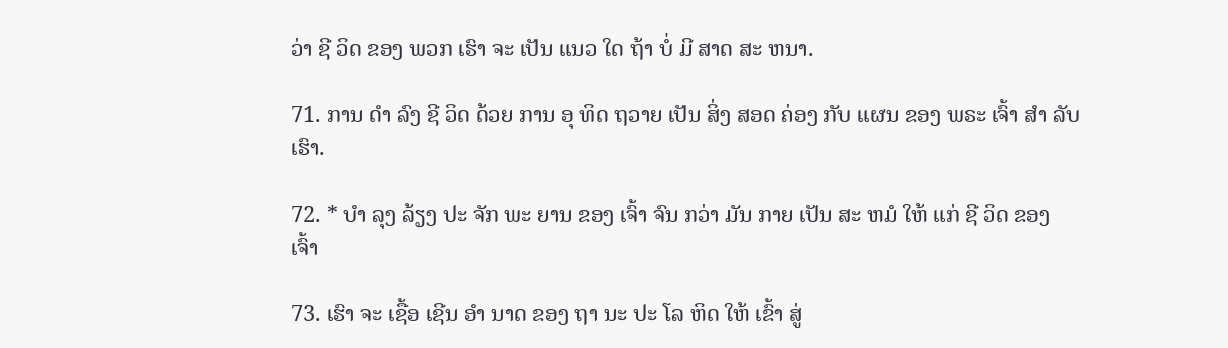ວ່າ ຊີ ວິດ ຂອງ ພວກ ເຮົາ ຈະ ເປັນ ແນວ ໃດ ຖ້າ ບໍ່ ມີ ສາດ ສະ ຫນາ.

71. ການ ດໍາ ລົງ ຊີ ວິດ ດ້ວຍ ການ ອຸ ທິດ ຖວາຍ ເປັນ ສິ່ງ ສອດ ຄ່ອງ ກັບ ແຜນ ຂອງ ພຣະ ເຈົ້າ ສໍາ ລັບ ເຮົາ.

72. * ບໍາ ລຸງ ລ້ຽງ ປະ ຈັກ ພະ ຍານ ຂອງ ເຈົ້າ ຈົນ ກວ່າ ມັນ ກາຍ ເປັນ ສະ ຫມໍ ໃຫ້ ແກ່ ຊີ ວິດ ຂອງ ເຈົ້າ

73. ເຮົາ ຈະ ເຊື້ອ ເຊີນ ອໍາ ນາດ ຂອງ ຖາ ນະ ປະ ໂລ ຫິດ ໃຫ້ ເຂົ້າ ສູ່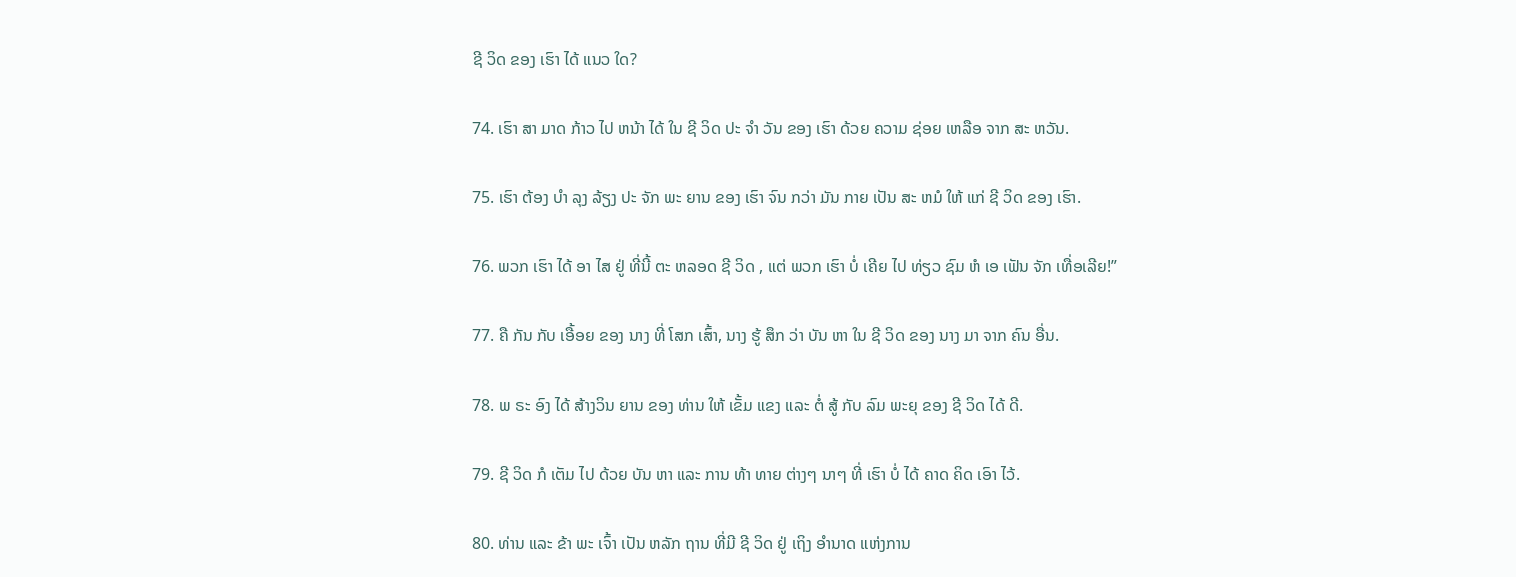ຊີ ວິດ ຂອງ ເຮົາ ໄດ້ ແນວ ໃດ?

74. ເຮົາ ສາ ມາດ ກ້າວ ໄປ ຫນ້າ ໄດ້ ໃນ ຊີ ວິດ ປະ ຈໍາ ວັນ ຂອງ ເຮົາ ດ້ວຍ ຄວາມ ຊ່ອຍ ເຫລືອ ຈາກ ສະ ຫວັນ.

75. ເຮົາ ຕ້ອງ ບໍາ ລຸງ ລ້ຽງ ປະ ຈັກ ພະ ຍານ ຂອງ ເຮົາ ຈົນ ກວ່າ ມັນ ກາຍ ເປັນ ສະ ຫມໍ ໃຫ້ ແກ່ ຊີ ວິດ ຂອງ ເຮົາ.

76. ພວກ ເຮົາ ໄດ້ ອາ ໄສ ຢູ່ ທີ່ນີ້ ຕະ ຫລອດ ຊີ ວິດ , ແຕ່ ພວກ ເຮົາ ບໍ່ ເຄີຍ ໄປ ທ່ຽວ ຊົມ ຫໍ ເອ ເຟັນ ຈັກ ເທື່ອເລີຍ!”

77. ຄື ກັນ ກັບ ເອື້ອຍ ຂອງ ນາງ ທີ່ ໂສກ ເສົ້າ, ນາງ ຮູ້ ສຶກ ວ່າ ບັນ ຫາ ໃນ ຊີ ວິດ ຂອງ ນາງ ມາ ຈາກ ຄົນ ອື່ນ.

78. ພ ຣະ ອົງ ໄດ້ ສ້າງວິນ ຍານ ຂອງ ທ່ານ ໃຫ້ ເຂັ້ມ ແຂງ ແລະ ຕໍ່ ສູ້ ກັບ ລົມ ພະຍຸ ຂອງ ຊີ ວິດ ໄດ້ ດີ.

79. ຊີ ວິດ ກໍ ເຕັມ ໄປ ດ້ວຍ ບັນ ຫາ ແລະ ການ ທ້າ ທາຍ ຕ່າງໆ ນາໆ ທີ່ ເຮົາ ບໍ່ ໄດ້ ຄາດ ຄິດ ເອົາ ໄວ້.

80. ທ່ານ ແລະ ຂ້າ ພະ ເຈົ້າ ເປັນ ຫລັກ ຖານ ທີ່ມີ ຊີ ວິດ ຢູ່ ເຖິງ ອໍານາດ ແຫ່ງການ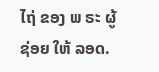ໄຖ່ ຂອງ ພ ຣະ ຜູ້ ຊ່ອຍ ໃຫ້ ລອດ.